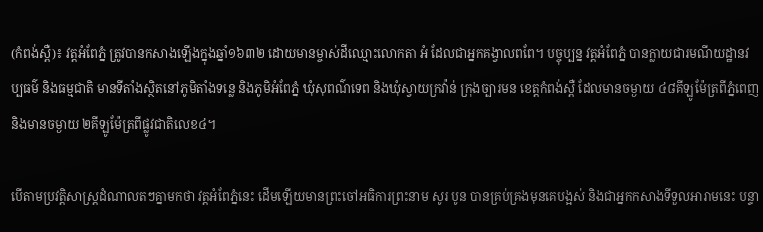(កំពង់ស្ពឺ)៖ វត្តអំពែភ្នំ ត្រូវបានកសាងឡើងក្នុងឆ្នាំ១៦៣២ ដោយមានម្ចាស់ដីឈ្មោះលោកតា អំ ដែលជាអ្នកគង្វាលពពែ។ បច្ចុប្បន្ន វត្តអំពែភ្នំ បានក្លាយជារមណីយដ្ឋានវប្បធម៌ និងធម្មជាតិ មានទីតាំងស្ថិតនៅភូមិតាំងទនេ្ល និងភូមិអំពែភ្នំ ឃុំសុពណ៌ទេព និងឃុំស្វាយក្រវ៉ាន់ ក្រុងច្បារមន ខេត្តកំពង់ស្ពឺ ដែលមានចម្ងាយ ៤៨គីឡូម៉ែត្រពីភ្នំពេញ និងមានចម្ងាយ ២គីឡូម៉ែត្រពីផ្លូវជាតិលេខ៤។

បើតាមប្រវត្តិសាស្ត្រដំណាលតៗគ្នាមកថា វត្តអំពែភ្នំនេះ ដើមឡើយមានព្រះចៅអធិការព្រះនាម សូរ បូន បានគ្រប់គ្រងមុនគេបង្អស់ និងជាអ្នកកសាងទីទួលអារាមនេះ បន្ទា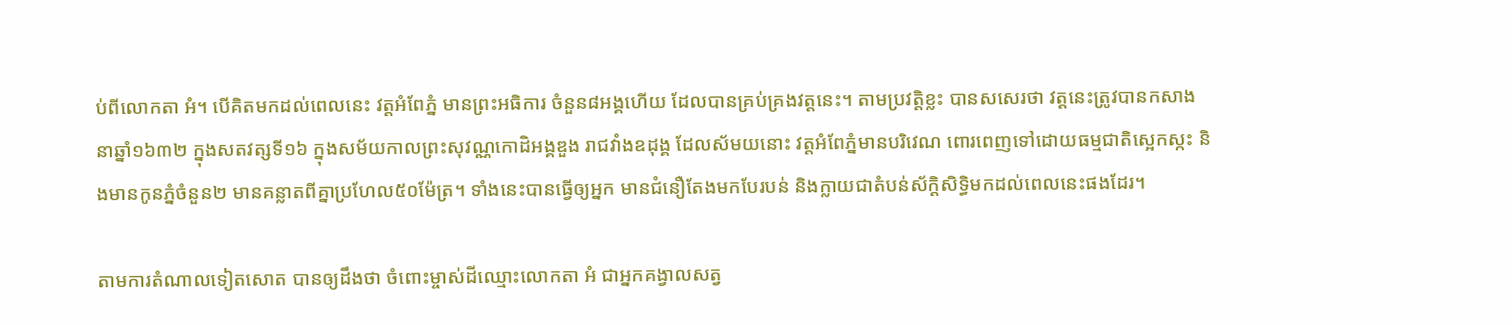ប់ពីលោកតា អំ។ បើគិតមកដល់ពេលនេះ វត្តអំពែភ្នំ មានព្រះអធិការ ចំនួន៨អង្គហើយ ដែលបានគ្រប់គ្រងវត្តនេះ។ តាមប្រវត្តិខ្លះ បានសសេរថា វត្តនេះត្រូវបានកសាងនាឆ្នាំ១៦៣២ ក្នុងសតវត្សទី១៦ ក្នុងសម័យកាលព្រះសុវណ្ណកោដិអង្គឌួង រាជវាំងឧដុង្គ ដែលស័មយនោះ វត្តអំពែភ្នំមានបរិវេណ ពោរពេញទៅដោយធម្មជាតិស្អេកស្កះ និងមានកូនភ្នំចំនួន២ មានគន្លាតពីគ្នាប្រហែល៥០ម៉ែត្រ។ ទាំងនេះបានធ្វើឲ្យអ្នក មានជំនឿតែងមកបែរបន់ និងក្លាយជាតំបន់ស័ក្តិសិទ្ធិមកដល់ពេលនេះផងដែរ។

តាមការតំណាលទៀតសោត បានឲ្យដឹងថា ចំពោះម្ចាស់ដីឈ្មោះលោកតា អំ ជាអ្នកគង្វាលសត្វ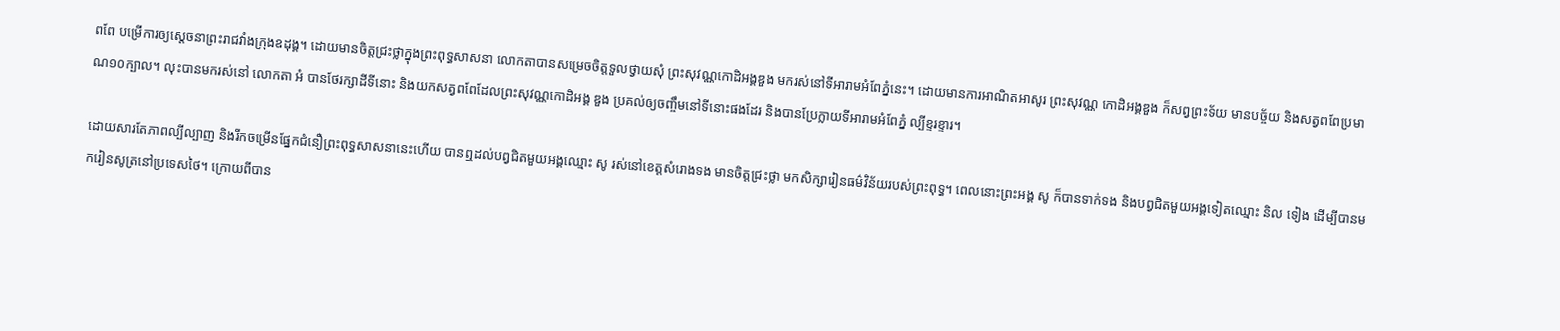ពពែ បម្រើការឲ្យស្តេចនាព្រះរាជវាំងក្រុងឧដុង្គ។ ដោយមានចិត្តជ្រះថ្លាក្នុងព្រះពុទ្ធសាសនា លោកតាបានសម្រេចចិត្តទួលថ្វាយសុំ ព្រះសុវណ្ណកោដិអង្គឌួង មករស់នៅទីអារាមអំពែភ្នំនេះ។ ដោយមានការអាណិតអាសូរ ព្រះសុវណ្ណ កោដិអង្គឌួង ក៏សព្វព្រះទ័យ មានបច្ច័យ និងសត្វពពែប្រមាណ១០ក្បាល។ លុះបានមករស់នៅ លោកតា អំ បានថែរក្សាដីទីនោះ និងយកសត្វពពែដែលព្រះសុវណ្ណកោដិអង្គ ឌួង ប្រគល់ឲ្យចញ្ចឹមនៅទីនោះផងដែរ និងបានប្រែក្លាយទីអារាមអំពែភ្នំ ល្បីខ្ទរខ្ទារ។

ដោយសារតែភាពល្បីល្បាញ និងរីកចម្រើនផ្នែកជំនឿព្រះពុទ្ធសាសនានេះហើយ បានឮដល់បព្វជិតមួយអង្គឈ្មោះ សូ រស់នៅខេត្តសំរោងទង មានចិត្តជ្រះថ្លា មកសិក្សារៀនធម៌វិន័យរបស់ព្រះពុទ្ធ។ ពេលនោះព្រះអង្គ សូ ក៏បានទាក់ទង និងបព្វជិតមួយអង្គទៀតឈ្មោះ និល ទៀង ដើម្បីបានមករៀនសូត្រនៅប្រទេសថៃ។ ក្រោយពីបាន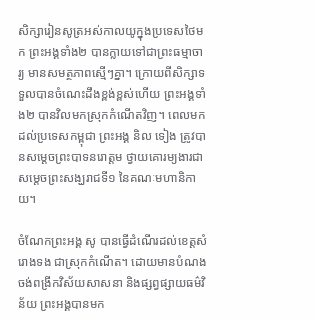សិក្សារៀនសូត្រអស់កាលយូក្នុងប្រទេសថៃមក ព្រះអង្គទាំង២ បានក្លាយទៅជាព្រះធម្មាចារ្យ មានសមត្ថភាពស្មើៗគ្នា។ ក្រោយពីសិក្សាទទួលបានចំណេះដឹងខ្ពង់ខ្ពស់ហើយ ព្រះអង្គទាំង២ បានវិលមកស្រុកកំណើតវិញ។ ពេលមកដល់ប្រទេសកម្ពុជា ព្រះអង្គ និល ទៀង ត្រូវបានសម្តេចព្រះបាទនរោត្តម ថ្វាយគោរម្យងារជាសម្តេចព្រះសង្ឃរាជទី១ នៃគណៈមហានិកាយ។

ចំណែកព្រះអង្គ សូ បានធ្វើដំណើរដល់ខេត្តសំរោងទង ជាស្រុកកំណើត។ ដោយមានបំណងចង់ពង្រីកវិស័យសាសនា និងផ្សព្វផ្សាយធម៌វិន័យ ព្រះអង្គបានមក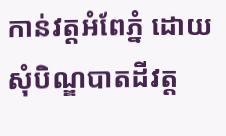កាន់វត្តអំពែភ្នំ ដោយសុំបិណ្ឌបាតដីវត្ត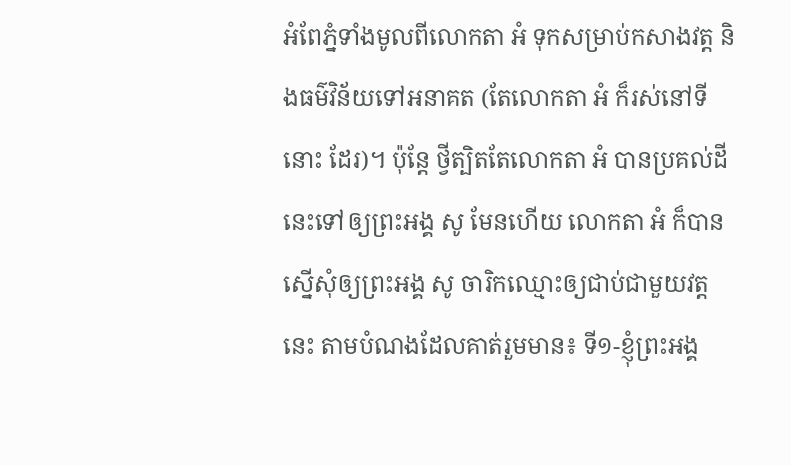អំពែភ្នំទាំងមូលពីលោកតា អំ ទុកសម្រាប់កសាងវត្ត និងធម៌វិន័យទៅអនាគត (តែលោកតា អំ ក៏រស់នៅទីនោះ ដែរ)។ ប៉ុន្តែ ថ្វីត្បិតតែលោកតា អំ បានប្រគល់ដីនេះទៅឲ្យព្រះអង្គ សូ មែនហើយ លោកតា អំ ក៏បានស្នើសុំឲ្យព្រះអង្គ សូ ចារិកឈ្មោះឲ្យជាប់ជាមួយវត្តនេះ តាមបំណងដែលគាត់រួមមាន៖ ទី១-ខ្ញុំព្រះអង្គ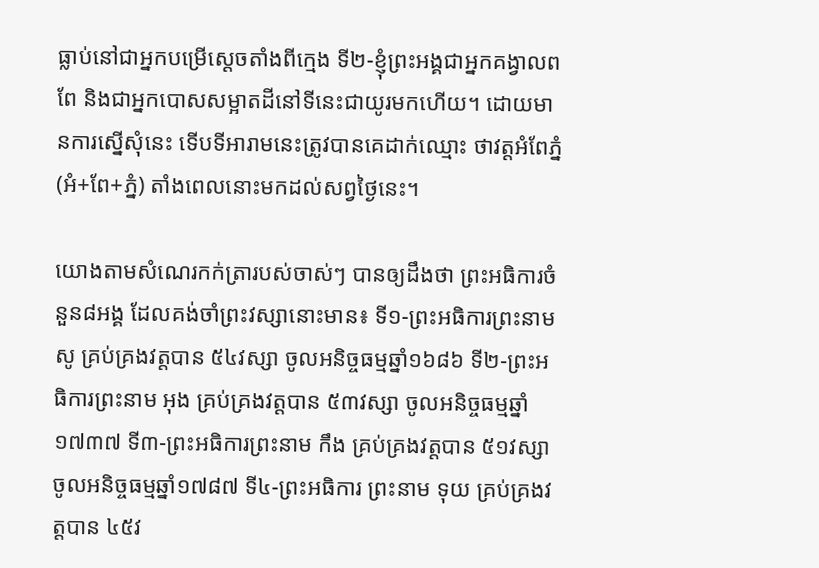ធ្លាប់នៅជាអ្នកបម្រើស្តេចតាំងពីក្មេង ទី២-ខ្ញុំព្រះអង្គជាអ្នកគង្វាលពពែ និងជាអ្នកបោសសម្អាតដីនៅទីនេះជាយូរមកហើយ។ ដោយមានការស្នើសុំនេះ ទើបទីអារាមនេះត្រូវបានគេដាក់ឈ្មោះ ថាវត្តអំពែភ្នំ (អំ+ពែ+ភ្នំ) តាំងពេលនោះមកដល់សព្វថ្ងៃនេះ។

យោងតាមសំណេរកក់ត្រារបស់ចាស់ៗ បានឲ្យដឹងថា ព្រះអធិការចំនួន៨អង្គ ដែលគង់ចាំព្រះវស្សានោះមាន៖ ទី១-ព្រះអធិការព្រះនាម សូ គ្រប់គ្រងវត្តបាន ៥៤វស្សា ចូលអនិច្ចធម្មឆ្នាំ១៦៨៦ ទី២-ព្រះអធិការព្រះនាម អុង គ្រប់គ្រងវត្តបាន ៥៣វស្សា ចូលអនិច្ចធម្មឆ្នាំ១៧៣៧ ទី៣-ព្រះអធិការព្រះនាម កឹង គ្រប់គ្រងវត្តបាន ៥១វស្សា ចូលអនិច្ចធម្មឆ្នាំ១៧៨៧ ទី៤-ព្រះអធិការ ព្រះនាម ទុយ គ្រប់គ្រងវត្តបាន ៤៥វ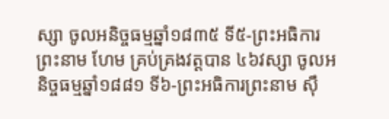ស្សា ចូលអនិច្ចធម្មឆ្នាំ១៨៣៥ ទី៥-ព្រះអធិការព្រះនាម ហែម គ្រប់គ្រងវត្តបាន ៤៦វស្សា ចូលអនិច្ចធម្មឆ្នាំ១៨៨១ ទី៦-ព្រះអធិការព្រះនាម ស៊ឹ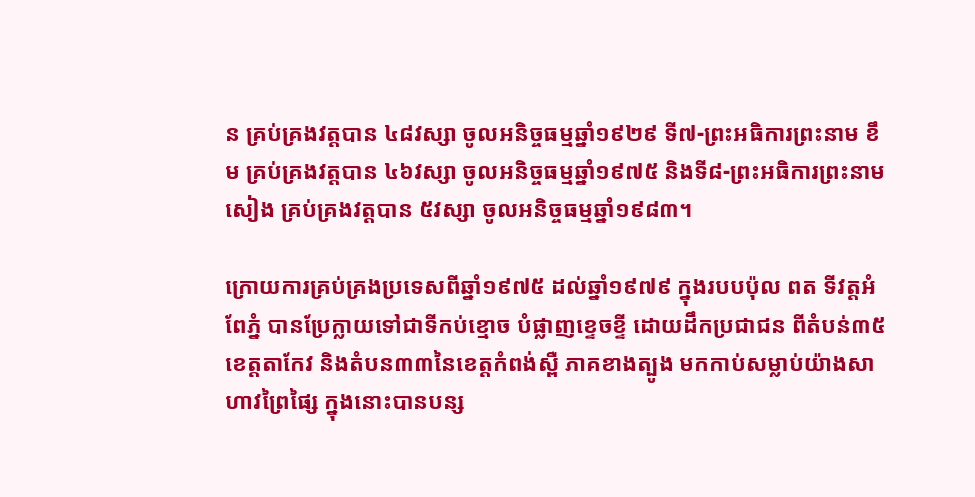ន គ្រប់គ្រងវត្តបាន ៤៨វស្សា ចូលអនិច្ចធម្មឆ្នាំ១៩២៩ ទី៧-ព្រះអធិការព្រះនាម ខឹម គ្រប់គ្រងវត្តបាន ៤៦វស្សា ចូលអនិច្ចធម្មឆ្នាំ១៩៧៥ និងទី៨-ព្រះអធិការព្រះនាម សៀង គ្រប់គ្រងវត្តបាន ៥វស្សា ចូលអនិច្ចធម្មឆ្នាំ១៩៨៣។

ក្រោយការគ្រប់គ្រងប្រទេសពីឆ្នាំ១៩៧៥ ដល់ឆ្នាំ១៩៧៩ ក្នុងរបបប៉ុល ពត ទីវត្តអំពែភ្នំ បានប្រែក្លាយទៅជាទីកប់ខ្មោច បំផ្លាញខ្ទេចខ្ទី ដោយដឹកប្រជាជន ពីតំបន់៣៥ខេត្តតាកែវ និងតំបន៣៣នៃខេត្តកំពង់ស្ពឺ ភាគខាងត្បូង មកកាប់សម្លាប់យ៉ាងសាហាវព្រៃផ្សៃ ក្នុងនោះបានបន្ស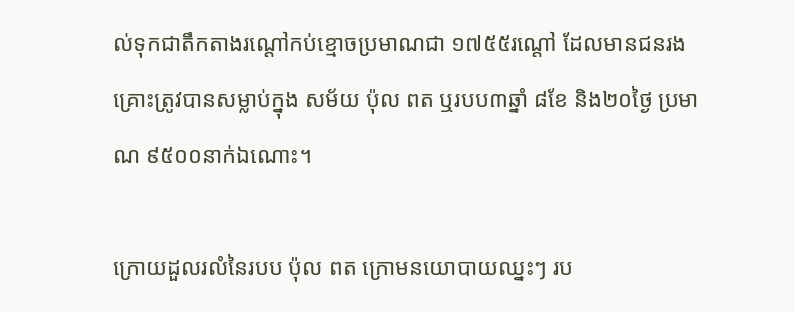ល់ទុកជាតឹកតាងរណ្តៅកប់ខ្មោចប្រមាណជា ១៧៥៥រណ្តៅ ដែលមានជនរងគ្រោះត្រូវបានសម្លាប់ក្នុង សម័យ ប៉ុល ពត ឬរបប៣ឆ្នាំ ៨ខែ និង២០ថ្ងៃ ប្រមាណ ៩៥០០នាក់ឯណោះ។

ក្រោយដួលរលំនៃរបប ប៉ុល ពត ក្រោមនយោបាយឈ្នះៗ រប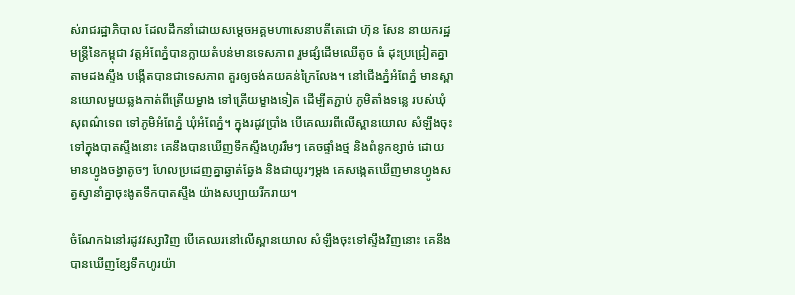ស់រាជរដ្ឋាភិបាល ដែលដឹកនាំដោយសម្តេចអគ្គមហាសេនាបតីតេជោ ហ៊ុន សែន នាយករដ្ឋមន្ត្រីនៃកម្ពុជា វត្តអំពែភ្នំបានក្លាយតំបន់មានទេសភាព រួមផ្សំដើមឈើតូច ធំ ដុះប្រជ្រៀតគ្នាតាមដងស្ទឹង បង្កើតបានជាទេសភាព គួរឲ្យចង់គយគន់ក្រៃលែង។ នៅជើងភ្នំអំពែភ្នំ មានស្ពានយោលមួយឆ្លងកាត់ពីត្រើយម្ខាង ទៅត្រើយម្ខាងទៀត ដើម្បីតភ្ជាប់ ភូមិតាំងទន្លេ របស់ឃុំសុពណ៌ទេព ទៅភូមិអំពែភ្នំ ឃុំអំពែភ្នំ។ ក្នុងរដូវប្រាំង បើគេឈរពីលើស្ពានយោល សំឡឹងចុះទៅក្នុងបាតស្ទឹងនោះ គេនឹងបានឃើញទឹកស្ទឹងហូររឹមៗ គេចផ្ទាំងថ្ម និងពំនូកខ្សាច់ ដោយមានហ្វូងចង្វាតូចៗ ហែលប្រដេញគ្នាឆ្វាត់ឆ្វែង និងជាយូរៗម្តង គេសង្កេតឃើញមានហ្វូងសត្វស្វានាំគ្នាចុះងូតទឹកបាតស្ទឹង យ៉ាងសប្បាយរីករាយ។

ចំណែកឯនៅរដូវវស្សាវិញ បើគេឈរនៅលើស្ពានយោល សំឡឹងចុះទៅស្ទឹងវិញនោះ គេនឹងបានឃើញខ្សែទឹកហូរយ៉ា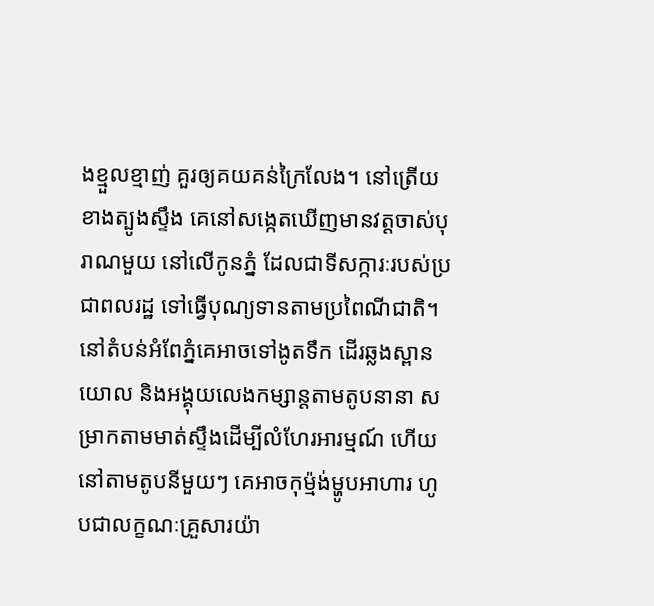ងខ្មួលខ្មាញ់ គួរឲ្យគយគន់ក្រៃលែង។ នៅត្រើយខាងត្បូងស្ទឹង គេនៅសង្កេតឃើញមានវត្តចាស់បុរាណមួយ នៅលើកូនភ្នំ ដែលជាទីសក្ការៈរបស់ប្រជាពលរដ្ឋ ទៅធ្វើបុណ្យទានតាមប្រពៃណីជាតិ។ នៅតំបន់អំពែភ្នំគេអាចទៅងូតទឹក ដើរឆ្លងស្ពានយោល និងអង្គុយលេងកម្សាន្តតាមតូបនានា សម្រាកតាមមាត់ស្ទឹងដើម្បីលំហែរអារម្មណ៍ ហើយនៅតាមតូបនីមួយៗ គេអាចកុម្ម៉ង់ម្ហូបអាហារ ហូបជាលក្ខណៈគ្រួសារយ៉ា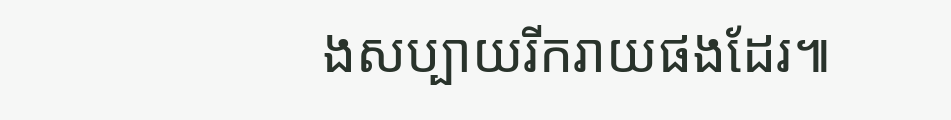ងសប្បាយរីករាយផងដែរ៕